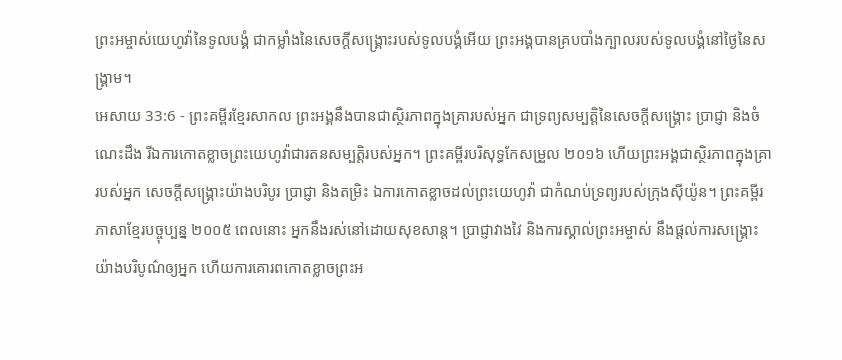ព្រះអម្ចាស់យេហូវ៉ានៃទូលបង្គំ ជាកម្លាំងនៃសេចក្ដីសង្គ្រោះរបស់ទូលបង្គំអើយ ព្រះអង្គបានគ្របបាំងក្បាលរបស់ទូលបង្គំនៅថ្ងៃនៃសង្គ្រាម។
អេសាយ 33:6 - ព្រះគម្ពីរខ្មែរសាកល ព្រះអង្គនឹងបានជាស្ថិរភាពក្នុងគ្រារបស់អ្នក ជាទ្រព្យសម្បត្តិនៃសេចក្ដីសង្គ្រោះ ប្រាជ្ញា និងចំណេះដឹង រីឯការកោតខ្លាចព្រះយេហូវ៉ាជារតនសម្បត្តិរបស់អ្នក។ ព្រះគម្ពីរបរិសុទ្ធកែសម្រួល ២០១៦ ហើយព្រះអង្គជាស្ថិរភាពក្នុងគ្រារបស់អ្នក សេចក្ដីសង្គ្រោះយ៉ាងបរិបូរ ប្រាជ្ញា និងតម្រិះ ឯការកោតខ្លាចដល់ព្រះយេហូវ៉ា ជាកំណប់ទ្រព្យរបស់ក្រុងស៊ីយ៉ូន។ ព្រះគម្ពីរភាសាខ្មែរបច្ចុប្បន្ន ២០០៥ ពេលនោះ អ្នកនឹងរស់នៅដោយសុខសាន្ត។ ប្រាជ្ញាវាងវៃ និងការស្គាល់ព្រះអម្ចាស់ នឹងផ្ដល់ការសង្គ្រោះយ៉ាងបរិបូណ៌ឲ្យអ្នក ហើយការគោរពកោតខ្លាចព្រះអ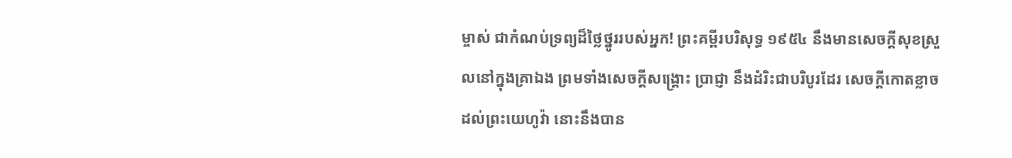ម្ចាស់ ជាកំណប់ទ្រព្យដ៏ថ្លៃថ្នូររបស់អ្នក! ព្រះគម្ពីរបរិសុទ្ធ ១៩៥៤ នឹងមានសេចក្ដីសុខស្រួលនៅក្នុងគ្រាឯង ព្រមទាំងសេចក្ដីសង្គ្រោះ ប្រាជ្ញា នឹងដំរិះជាបរិបូរដែរ សេចក្ដីកោតខ្លាចដល់ព្រះយេហូវ៉ា នោះនឹងបាន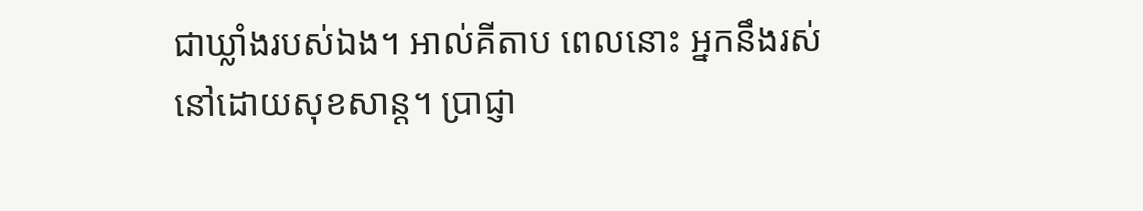ជាឃ្លាំងរបស់ឯង។ អាល់គីតាប ពេលនោះ អ្នកនឹងរស់នៅដោយសុខសាន្ត។ ប្រាជ្ញា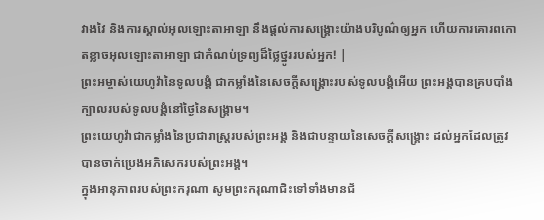វាងវៃ និងការស្គាល់អុលឡោះតាអាឡា នឹងផ្ដល់ការសង្គ្រោះយ៉ាងបរិបូណ៌ឲ្យអ្នក ហើយការគោរពកោតខ្លាចអុលឡោះតាអាឡា ជាកំណប់ទ្រព្យដ៏ថ្លៃថ្នូររបស់អ្នក! |
ព្រះអម្ចាស់យេហូវ៉ានៃទូលបង្គំ ជាកម្លាំងនៃសេចក្ដីសង្គ្រោះរបស់ទូលបង្គំអើយ ព្រះអង្គបានគ្របបាំងក្បាលរបស់ទូលបង្គំនៅថ្ងៃនៃសង្គ្រាម។
ព្រះយេហូវ៉ាជាកម្លាំងនៃប្រជារាស្ត្ររបស់ព្រះអង្គ និងជាបន្ទាយនៃសេចក្ដីសង្គ្រោះ ដល់អ្នកដែលត្រូវបានចាក់ប្រេងអភិសេករបស់ព្រះអង្គ។
ក្នុងអានុភាពរបស់ព្រះករុណា សូមព្រះករុណាជិះទៅទាំងមានជ័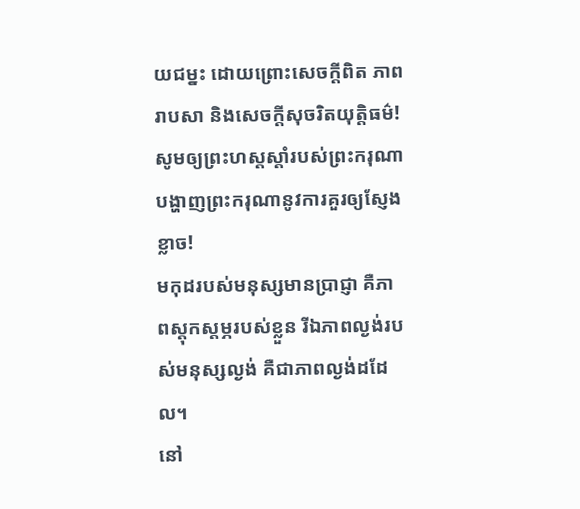យជម្នះ ដោយព្រោះសេចក្ដីពិត ភាពរាបសា និងសេចក្ដីសុចរិតយុត្តិធម៌! សូមឲ្យព្រះហស្តស្ដាំរបស់ព្រះករុណា បង្ហាញព្រះករុណានូវការគួរឲ្យស្ញែងខ្លាច!
មកុដរបស់មនុស្សមានប្រាជ្ញា គឺភាពស្ដុកស្ដម្ភរបស់ខ្លួន រីឯភាពល្ងង់របស់មនុស្សល្ងង់ គឺជាភាពល្ងង់ដដែល។
នៅ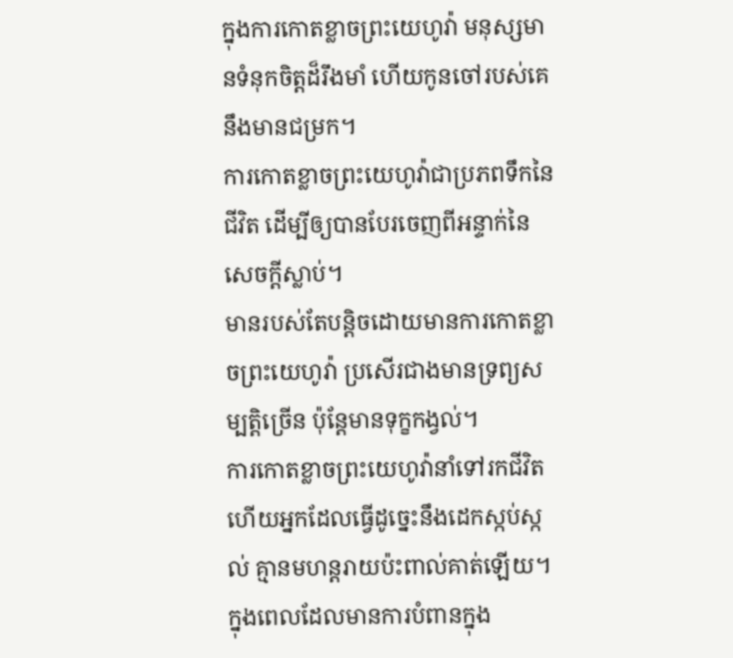ក្នុងការកោតខ្លាចព្រះយេហូវ៉ា មនុស្សមានទំនុកចិត្តដ៏រឹងមាំ ហើយកូនចៅរបស់គេនឹងមានជម្រក។
ការកោតខ្លាចព្រះយេហូវ៉ាជាប្រភពទឹកនៃជីវិត ដើម្បីឲ្យបានបែរចេញពីអន្ទាក់នៃសេចក្ដីស្លាប់។
មានរបស់តែបន្តិចដោយមានការកោតខ្លាចព្រះយេហូវ៉ា ប្រសើរជាងមានទ្រព្យសម្បត្តិច្រើន ប៉ុន្តែមានទុក្ខកង្វល់។
ការកោតខ្លាចព្រះយេហូវ៉ានាំទៅរកជីវិត ហើយអ្នកដែលធ្វើដូច្នេះនឹងដេកស្កប់ស្កល់ គ្មានមហន្តរាយប៉ះពាល់គាត់ឡើយ។
ក្នុងពេលដែលមានការបំពានក្នុង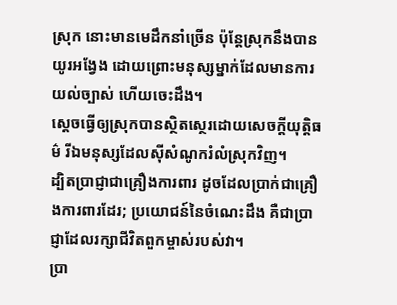ស្រុក នោះមានមេដឹកនាំច្រើន ប៉ុន្តែស្រុកនឹងបានយូរអង្វែង ដោយព្រោះមនុស្សម្នាក់ដែលមានការយល់ច្បាស់ ហើយចេះដឹង។
ស្ដេចធ្វើឲ្យស្រុកបានស្ថិតស្ថេរដោយសេចក្ដីយុត្តិធម៌ រីឯមនុស្សដែលស៊ីសំណូករំលំស្រុកវិញ។
ដ្បិតប្រាជ្ញាជាគ្រឿងការពារ ដូចដែលប្រាក់ជាគ្រឿងការពារដែរ; ប្រយោជន៍នៃចំណេះដឹង គឺជាប្រាជ្ញាដែលរក្សាជីវិតពួកម្ចាស់របស់វា។
ប្រា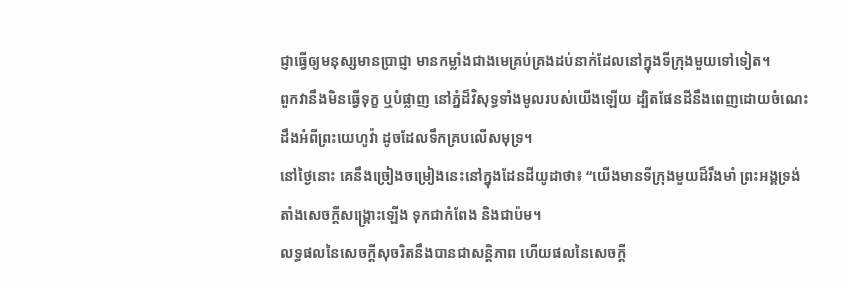ជ្ញាធ្វើឲ្យមនុស្សមានប្រាជ្ញា មានកម្លាំងជាងមេគ្រប់គ្រងដប់នាក់ដែលនៅក្នុងទីក្រុងមួយទៅទៀត។
ពួកវានឹងមិនធ្វើទុក្ខ ឬបំផ្លាញ នៅភ្នំដ៏វិសុទ្ធទាំងមូលរបស់យើងឡើយ ដ្បិតផែនដីនឹងពេញដោយចំណេះដឹងអំពីព្រះយេហូវ៉ា ដូចដែលទឹកគ្របលើសមុទ្រ។
នៅថ្ងៃនោះ គេនឹងច្រៀងចម្រៀងនេះនៅក្នុងដែនដីយូដាថា៖ “យើងមានទីក្រុងមួយដ៏រឹងមាំ ព្រះអង្គទ្រង់តាំងសេចក្ដីសង្គ្រោះឡើង ទុកជាកំពែង និងជាប៉ម។
លទ្ធផលនៃសេចក្ដីសុចរិតនឹងបានជាសន្តិភាព ហើយផលនៃសេចក្ដី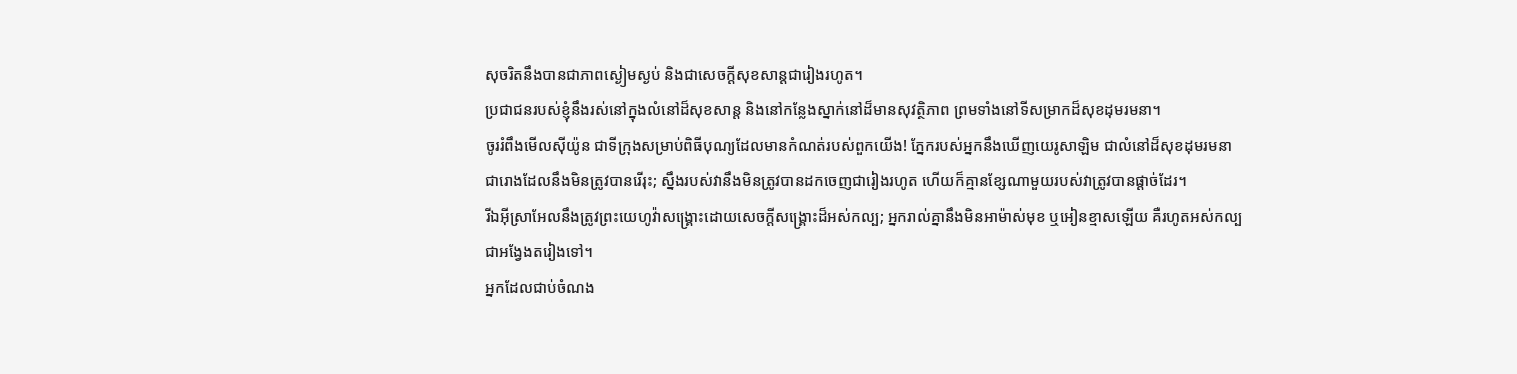សុចរិតនឹងបានជាភាពស្ងៀមស្ងប់ និងជាសេចក្ដីសុខសាន្តជារៀងរហូត។
ប្រជាជនរបស់ខ្ញុំនឹងរស់នៅក្នុងលំនៅដ៏សុខសាន្ត និងនៅកន្លែងស្នាក់នៅដ៏មានសុវត្ថិភាព ព្រមទាំងនៅទីសម្រាកដ៏សុខដុមរមនា។
ចូររំពឹងមើលស៊ីយ៉ូន ជាទីក្រុងសម្រាប់ពិធីបុណ្យដែលមានកំណត់របស់ពួកយើង! ភ្នែករបស់អ្នកនឹងឃើញយេរូសាឡិម ជាលំនៅដ៏សុខដុមរមនា ជារោងដែលនឹងមិនត្រូវបានរើរុះ; ស្នឹងរបស់វានឹងមិនត្រូវបានដកចេញជារៀងរហូត ហើយក៏គ្មានខ្សែណាមួយរបស់វាត្រូវបានផ្ដាច់ដែរ។
រីឯអ៊ីស្រាអែលនឹងត្រូវព្រះយេហូវ៉ាសង្គ្រោះដោយសេចក្ដីសង្គ្រោះដ៏អស់កល្ប; អ្នករាល់គ្នានឹងមិនអាម៉ាស់មុខ ឬអៀនខ្មាសឡើយ គឺរហូតអស់កល្បជាអង្វែងតរៀងទៅ។
អ្នកដែលជាប់ចំណង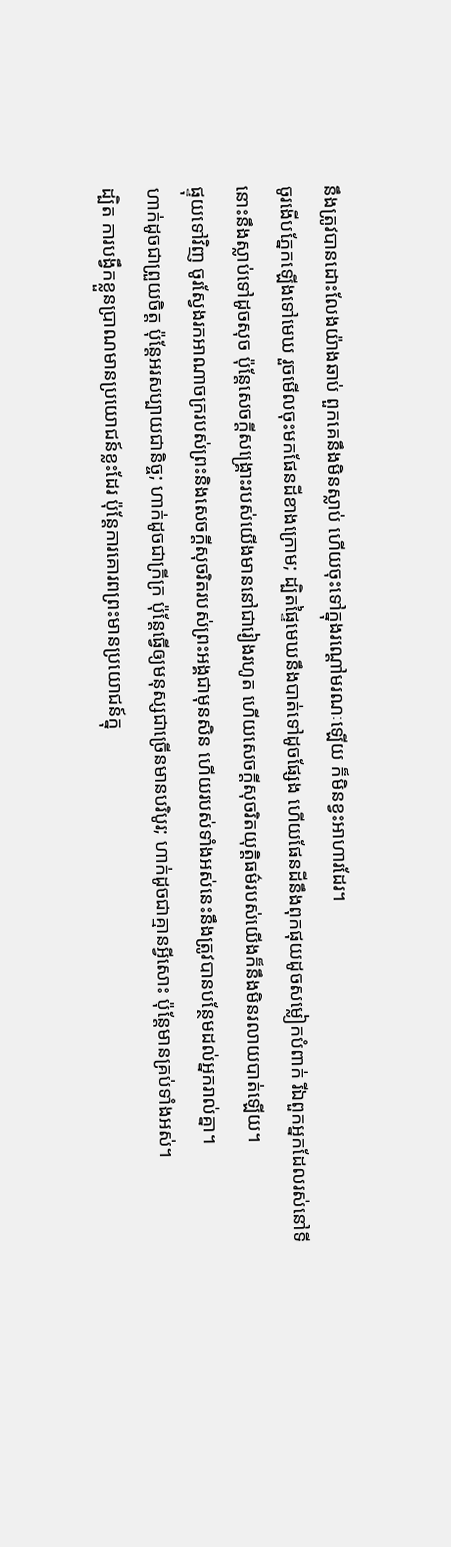នឹងត្រូវបានដោះលែងយ៉ាងឆាប់ ពួកគេនឹងមិនស្លាប់ ហើយចុះទៅក្នុងរណ្ដៅមរណៈឡើយ ក៏មិនខ្វះអាហារដែរ។
ចូរងើបភ្នែកឡើងទៅមេឃ រួចមើលចុះមកផែនដីខាងក្រោម; ដ្បិតផ្ទៃមេឃនឹងបាត់ទៅដូចផ្សែង ហើយផែនដីនឹងពុកផុយដូចសម្លៀកបំពាក់ រីឯពួកអ្នកដែលរស់នៅទីនោះនឹងស្លាប់ទៅដូចសុច ប៉ុន្តែសេចក្ដីសង្គ្រោះរបស់យើងមាននៅជារៀងរហូត ហើយសេចក្ដីសុចរិតយុត្តិធម៌របស់យើងក៏នឹងមិនរលាយបាត់ឡើយ។
ផ្ទុយទៅវិញ ចូរស្វែងរកអាណាចក្ររបស់ព្រះនិងសេចក្ដីសុចរិតរបស់ព្រះអង្គជាមុនសិន ហើយរបស់ទាំងអស់នេះនឹងត្រូវបានបន្ថែមដល់អ្នករាល់គ្នា។
ហាក់ដូចជាព្រួយចិត្ត ប៉ុន្តែអរសប្បាយជានិច្ច; ហាក់ដូចជាក្រីក្រ ប៉ុន្តែធ្វើឲ្យមនុស្សជាច្រើនមានបរិបូរ; ហាក់ដូចជាគ្មានអ្វីសោះ ប៉ុន្តែមានគ្រប់ទាំងអស់។
ដ្បិត ការបង្វឹកខ្លួនប្រាណមានប្រយោជន៍ខ្លះដែរ ប៉ុន្តែការគោរពព្រះមានប្រយោជន៍ក្នុ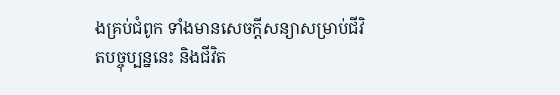ងគ្រប់ជំពូក ទាំងមានសេចក្ដីសន្យាសម្រាប់ជីវិតបច្ចុប្បន្ននេះ និងជីវិត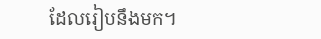ដែលរៀបនឹងមក។